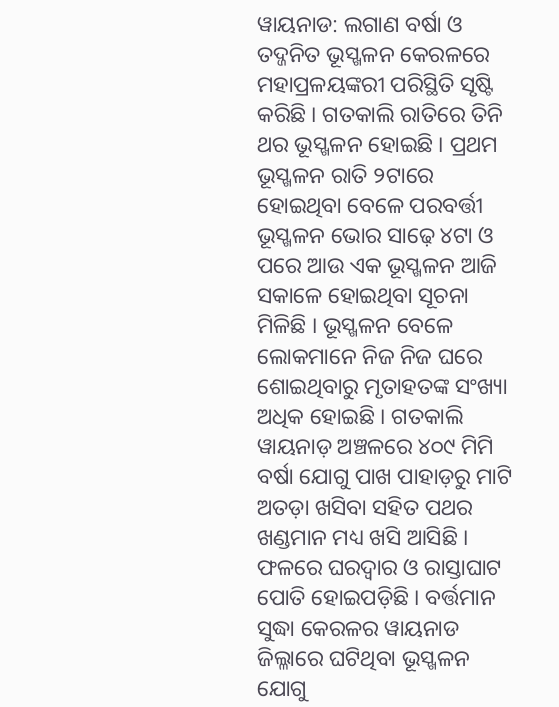ୱାୟନାଡ: ଲଗାଣ ବର୍ଷା ଓ ତଦ୍ଜନିତ ଭୂସ୍ଖଳନ କେରଳରେ ମହାପ୍ରଳୟଙ୍କରୀ ପରିସ୍ଥିତି ସୃଷ୍ଟି କରିଛି । ଗତକାଲି ରାତିରେ ତିନି ଥର ଭୂସ୍ଖଳନ ହୋଇଛି । ପ୍ରଥମ ଭୂସ୍ଖଳନ ରାତି ୨ଟାରେ ହୋଇଥିବା ବେଳେ ପରବର୍ତ୍ତୀ ଭୂସ୍ଖଳନ ଭୋର ସାଢ଼େ ୪ଟା ଓ ପରେ ଆଉ ଏକ ଭୂସ୍ଖଳନ ଆଜି ସକାଳେ ହୋଇଥିବା ସୂଚନା ମିଳିଛି । ଭୂସ୍ଖଳନ ବେଳେ ଲୋକମାନେ ନିଜ ନିଜ ଘରେ ଶୋଇଥିବାରୁ ମୃତାହତଙ୍କ ସଂଖ୍ୟା ଅଧିକ ହୋଇଛି । ଗତକାଲି ୱାୟନାଡ଼ ଅଞ୍ଚଳରେ ୪୦୯ ମିମି ବର୍ଷା ଯୋଗୁ ପାଖ ପାହାଡ଼ରୁ ମାଟି ଅତଡ଼ା ଖସିବା ସହିତ ପଥର ଖଣ୍ଡମାନ ମଧ୍ୟ ଖସି ଆସିଛି । ଫଳରେ ଘରଦ୍ୱାର ଓ ରାସ୍ତାଘାଟ ପୋତି ହୋଇପଡ଼ିଛି । ବର୍ତ୍ତମାନ ସୁଦ୍ଧା କେରଳର ୱାୟନାଡ ଜିଲ୍ଳାରେ ଘଟିଥିବା ଭୂସ୍ଖଳନ ଯୋଗୁ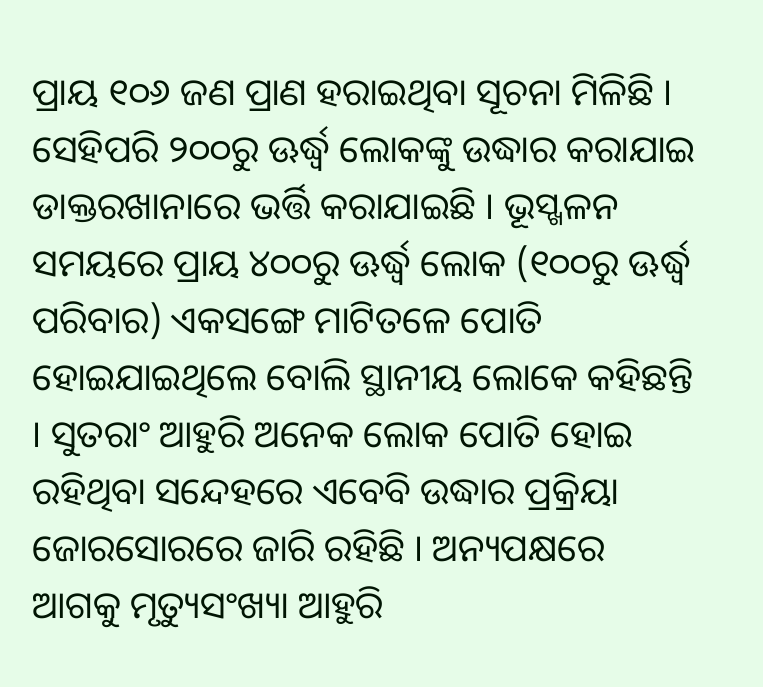ପ୍ରାୟ ୧୦୬ ଜଣ ପ୍ରାଣ ହରାଇଥିବା ସୂଚନା ମିଳିଛି । ସେହିପରି ୨୦୦ରୁ ଊର୍ଦ୍ଧ୍ୱ ଲୋକଙ୍କୁ ଉଦ୍ଧାର କରାଯାଇ ଡାକ୍ତରଖାନାରେ ଭର୍ତ୍ତି କରାଯାଇଛି । ଭୂସ୍ଖଳନ ସମୟରେ ପ୍ରାୟ ୪୦୦ରୁ ଊର୍ଦ୍ଧ୍ୱ ଲୋକ (୧୦୦ରୁ ଊର୍ଦ୍ଧ୍ୱ ପରିବାର) ଏକସଙ୍ଗେ ମାଟିତଳେ ପୋତି ହୋଇଯାଇଥିଲେ ବୋଲି ସ୍ଥାନୀୟ ଲୋକେ କହିଛନ୍ତି । ସୁତରାଂ ଆହୁରି ଅନେକ ଲୋକ ପୋତି ହୋଇ ରହିଥିବା ସନ୍ଦେହରେ ଏବେବି ଉଦ୍ଧାର ପ୍ରକ୍ରିୟା ଜୋରସୋରରେ ଜାରି ରହିଛି । ଅନ୍ୟପକ୍ଷରେ ଆଗକୁ ମୃତ୍ୟୁସଂଖ୍ୟା ଆହୁରି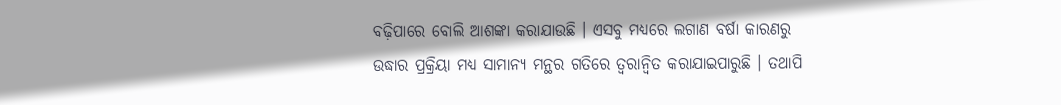ବଢ଼ିପାରେ ବୋଲି ଆଶଙ୍କା କରାଯାଉଛି । ଏସବୁ ମଧ୍ୟରେ ଲଗାଣ ବର୍ଷା କାରଣରୁ ଉଦ୍ଧାର ପ୍ରକ୍ରିୟା ମଧ୍ୟ ସାମାନ୍ୟ ମନ୍ଥର ଗତିରେ ତ୍ୱରାନ୍ୱିତ କରାଯାଇପାରୁଛି । ତଥାପି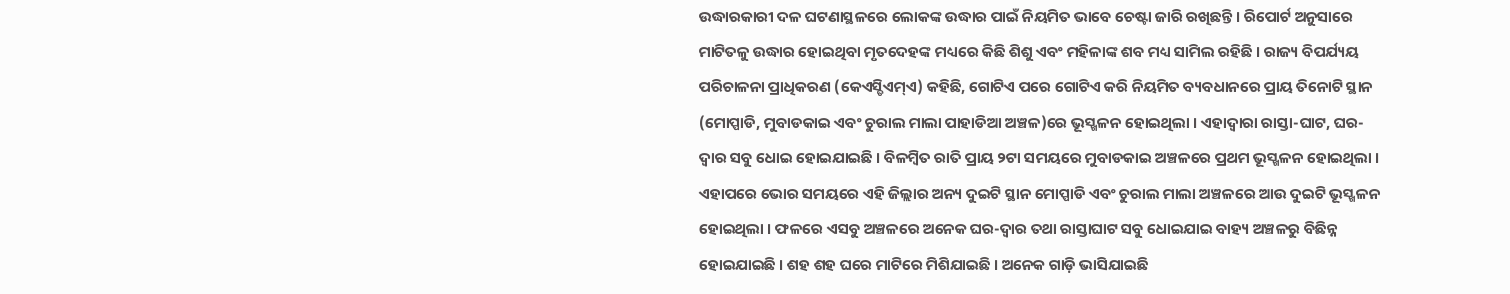ଉଦ୍ଧାରକାରୀ ଦଳ ଘଟଣାସ୍ଥଳରେ ଲୋକଙ୍କ ଉଦ୍ଧାର ପାଇଁ ନିୟମିତ ଭାବେ ଚେଷ୍ଟା ଜାରି ରଖିଛନ୍ତି । ରିପୋର୍ଟ ଅନୁସାରେ ମାଟିତଳୁ ଉଦ୍ଧାର ହୋଇଥିବା ମୃତଦେହଙ୍କ ମଧ୍ୟରେ କିଛି ଶିଶୁ ଏବଂ ମହିଳାଙ୍କ ଶବ ମଧ୍ୟ ସାମିଲ ରହିଛି । ରାଜ୍ୟ ବିପର୍ଯ୍ୟୟ ପରିଚାଳନା ପ୍ରାଧିକରଣ (କେଏସ୍ଡିଏମ୍ଏ) କହିଛି, ଗୋଟିଏ ପରେ ଗୋଟିଏ କରି ନିୟମିତ ବ୍ୟବଧାନରେ ପ୍ରାୟ ତିନୋଟି ସ୍ଥାନ (ମୋପ୍ପାଡି, ମୁବାଡକାଇ ଏବଂ ଚୁରାଲ ମାଲା ପାହାଡିଆ ଅଞ୍ଚଳ)ରେ ଭୂସ୍ଖଳନ ହୋଇଥିଲା । ଏହାଦ୍ୱାରା ରାସ୍ତା-ଘାଟ, ଘର-ଦ୍ୱାର ସବୁ ଧୋଇ ହୋଇଯାଇଛି । ବିଳମ୍ବିତ ରାତି ପ୍ରାୟ ୨ଟା ସମୟରେ ମୁବାଡକାଇ ଅଞ୍ଚଳରେ ପ୍ରଥମ ଭୂସ୍ଖଳନ ହୋଇଥିଲା । ଏହାପରେ ଭୋର ସମୟରେ ଏହି ଜିଲ୍ଲାର ଅନ୍ୟ ଦୁଇଟି ସ୍ଥାନ ମୋପ୍ପାଡି ଏବଂ ଚୁରାଲ ମାଲା ଅଞ୍ଚଳରେ ଆଉ ଦୁଇଟି ଭୂସ୍ଖଳନ ହୋଇଥିଲା । ଫଳରେ ଏସବୁ ଅଞ୍ଚଳରେ ଅନେକ ଘର-ଦ୍ୱାର ତଥା ରାସ୍ତାଘାଟ ସବୁ ଧୋଇଯାଇ ବାହ୍ୟ ଅଞ୍ଚଳରୁ ବିଛିନ୍ନ ହୋଇଯାଇଛି । ଶହ ଶହ ଘରେ ମାଟିରେ ମିଶିଯାଇଛି । ଅନେକ ଗାଡ଼ି ଭାସିଯାଇଛି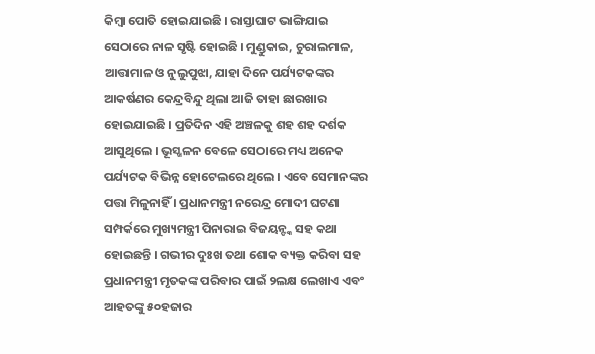କିମ୍ବା ପୋତି ହୋଇଯାଇଛି । ରାସ୍ତାଘାଟ ଭାଙ୍ଗିଯାଇ ସେଠାରେ ନାଳ ସୃଷ୍ଟି ହୋଇଛି । ମୁଣ୍ଡୁକାଇ, ଚୁରାଲମାଳ, ଆତ୍ତାମାଳ ଓ ନୁଲୁପୁଝା, ଯାହା ଦିନେ ପର୍ଯ୍ୟଟକଙ୍କର ଆକର୍ଷଣର କେନ୍ଦ୍ରବିନ୍ଦୁ ଥିଲା ଆଜି ତାହା ଛାରଖାର ହୋଇଯାଇଛି । ପ୍ରତିଦିନ ଏହି ଅଞ୍ଚଳକୁ ଶହ ଶହ ଦର୍ଶକ ଆସୁଥିଲେ । ଭୂସ୍ଖଳନ ବେଳେ ସେଠାରେ ମଧ୍ୟ ଅନେକ ପର୍ଯ୍ୟଟକ ବିଭିନ୍ନ ହୋଟେଲରେ ଥିଲେ । ଏବେ ସେମାନଙ୍କର ପତ୍ତା ମିଳୁନାହିଁ । ପ୍ରଧାନମନ୍ତ୍ରୀ ନରେନ୍ଦ୍ର ମୋଦୀ ଘଟଣା ସମ୍ପର୍କରେ ମୁଖ୍ୟମନ୍ତ୍ରୀ ପିନାରାଇ ବିଜୟନ୍ଙ୍କ ସହ କଥା ହୋଇଛନ୍ତି । ଗଭୀର ଦୁଃଖ ତଥା ଶୋକ ବ୍ୟକ୍ତ କରିବା ସହ ପ୍ରଧାନମନ୍ତ୍ରୀ ମୃତକଙ୍କ ପରିବାର ପାଇଁ ୨ଲକ୍ଷ ଲେଖାଏ ଏବଂ ଆହତଙ୍କୁ ୫୦ହଜାର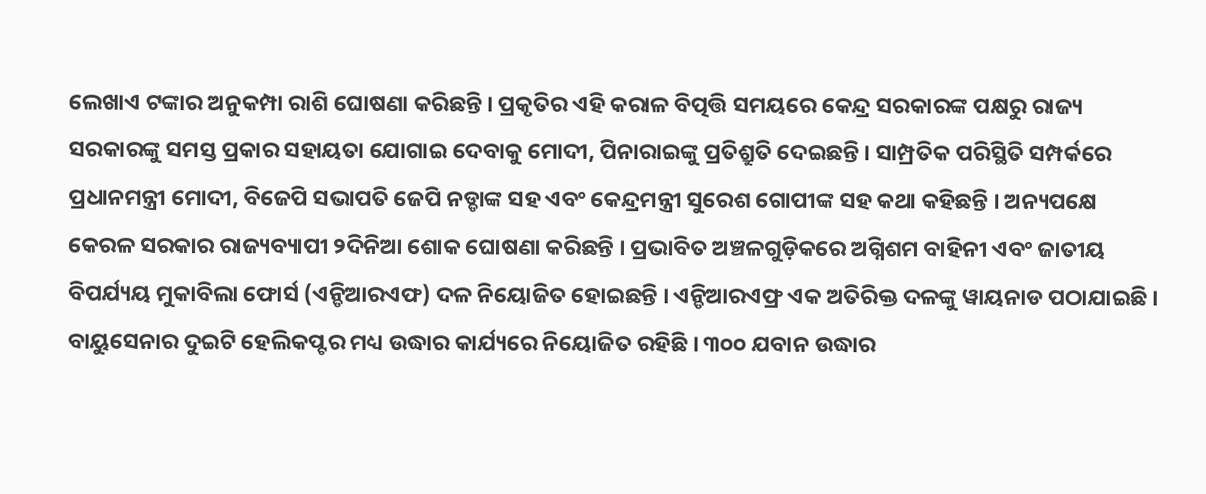ଲେଖାଏ ଟଙ୍କାର ଅନୁକମ୍ପା ରାଶି ଘୋଷଣା କରିଛନ୍ତି । ପ୍ରକୃତିର ଏହି କରାଳ ବିତ୍ପତ୍ତି ସମୟରେ କେନ୍ଦ୍ର ସରକାରଙ୍କ ପକ୍ଷରୁ ରାଜ୍ୟ ସରକାରଙ୍କୁ ସମସ୍ତ ପ୍ରକାର ସହାୟତା ଯୋଗାଇ ଦେବାକୁ ମୋଦୀ, ପିନାରାଇଙ୍କୁ ପ୍ରତିଶ୍ରୁତି ଦେଇଛନ୍ତି । ସାମ୍ପ୍ରତିକ ପରିସ୍ଥିତି ସମ୍ପର୍କରେ ପ୍ରଧାନମନ୍ତ୍ରୀ ମୋଦୀ, ବିଜେପି ସଭାପତି ଜେପି ନଡ୍ଡାଙ୍କ ସହ ଏବଂ କେନ୍ଦ୍ରମନ୍ତ୍ରୀ ସୁରେଶ ଗୋପୀଙ୍କ ସହ କଥା କହିଛନ୍ତି । ଅନ୍ୟପକ୍ଷେ କେରଳ ସରକାର ରାଜ୍ୟବ୍ୟାପୀ ୨ଦିନିଆ ଶୋକ ଘୋଷଣା କରିଛନ୍ତି । ପ୍ରଭାବିତ ଅଞ୍ଚଳଗୁଡ଼ିକରେ ଅଗ୍ନିଶମ ବାହିନୀ ଏବଂ ଜାତୀୟ ବିପର୍ଯ୍ୟୟ ମୁକାବିଲା ଫୋର୍ସ (ଏନ୍ଡିଆରଏଫ) ଦଳ ନିୟୋଜିତ ହୋଇଛନ୍ତି । ଏନ୍ଡିଆରଏଫ୍ର ଏକ ଅତିରିକ୍ତ ଦଳଙ୍କୁ ୱାୟନାଡ ପଠାଯାଇଛି । ବାୟୁସେନାର ଦୁଇଟି ହେଲିକପ୍ଟର ମଧ୍ୟ ଉଦ୍ଧାର କାର୍ଯ୍ୟରେ ନିୟୋଜିତ ରହିଛି । ୩୦୦ ଯବାନ ଉଦ୍ଧାର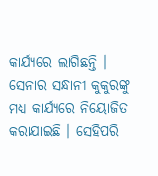କାର୍ଯ୍ୟରେ ଲାଗିଛନ୍ତି । ସେନାର ସନ୍ଧାନୀ କୁକୁରଙ୍କୁ ମଧ୍ୟ କାର୍ଯ୍ୟରେ ନିୟୋଜିତ କରାଯାଇଛି । ସେହିପରି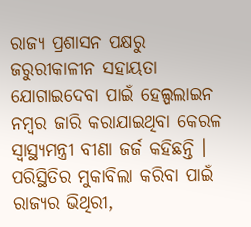ରାଜ୍ୟ ପ୍ରଶାସନ ପକ୍ଷରୁ ଜରୁରୀକାଳୀନ ସହାୟତା ଯୋଗାଇଦେବା ପାଇଁ ହେଲ୍ପଲାଇନ ନମ୍ବର ଜାରି କରାଯାଇଥିବା କେରଳ ସ୍ୱାସ୍ଥ୍ୟମନ୍ତ୍ରୀ ବୀଣା ଜର୍ଜ କହିଛନ୍ତି । ପରିସ୍ଥିତିର ମୁକାବିଲା କରିବା ପାଇଁ ରାଜ୍ୟର ଭିଥିରୀ,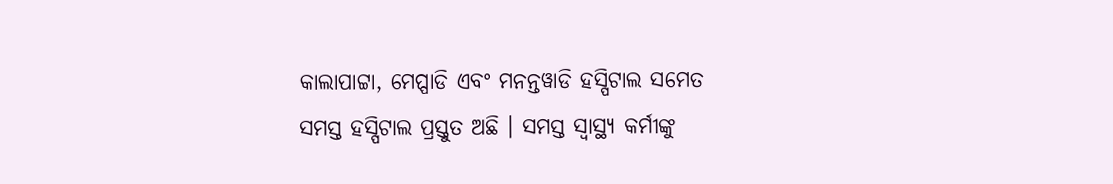କାଲାପାଟ୍ଟା, ମେପ୍ପାଡି ଏବଂ ମନନ୍ତୱାଡି ହସ୍ପିଟାଲ ସମେତ ସମସ୍ତ ହସ୍ପିଟାଲ ପ୍ରସ୍ତୁତ ଅଛି । ସମସ୍ତ ସ୍ୱାସ୍ଥ୍ୟ କର୍ମୀଙ୍କୁ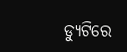ଡ୍ୟୁଟିରେ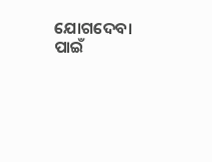ଯୋଗଦେବା ପାଇଁ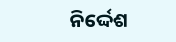ନିର୍ଦ୍ଦେଶ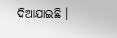ଦିଆଯାଇଛି ।